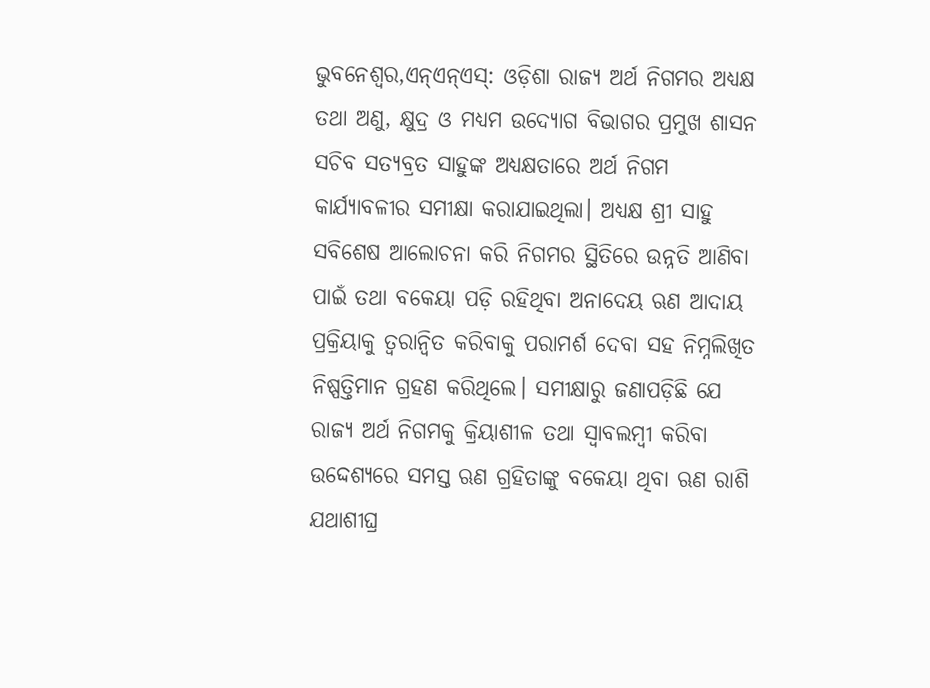ଭୁବନେଶ୍ୱର,ଏନ୍ଏନ୍ଏସ୍: ଓଡ଼ିଶା ରାଜ୍ୟ ଅର୍ଥ ନିଗମର ଅଧ୍ୟକ୍ଷ ତଥା ଅଣୁ, କ୍ଷୁଦ୍ର ଓ ମଧ୍ୟମ ଉଦ୍ୟୋଗ ବିଭାଗର ପ୍ରମୁଖ ଶାସନ ସଚିବ ସତ୍ୟବ୍ରତ ସାହୁଙ୍କ ଅଧ୍ୟକ୍ଷତାରେ ଅର୍ଥ ନିଗମ କାର୍ଯ୍ୟାବଳୀର ସମୀକ୍ଷା କରାଯାଇଥିଲା। ଅଧ୍ୟକ୍ଷ ଶ୍ରୀ ସାହୁ ସବିଶେଷ ଆଲୋଚନା କରି ନିଗମର ସ୍ଥିତିରେ ଉନ୍ନତି ଆଣିବା ପାଇଁ ତଥା ବକେୟା ପଡ଼ି ରହିଥିବା ଅନାଦେୟ ଋଣ ଆଦାୟ ପ୍ରକ୍ରିୟାକୁ ତ୍ୱରାନ୍ୱିତ କରିବାକୁ ପରାମର୍ଶ ଦେବା ସହ ନିମ୍ନଲିଖିତ ନିଷ୍ପତ୍ତିମାନ ଗ୍ରହଣ କରିଥିଲେ। ସମୀକ୍ଷାରୁ ଜଣାପଡ଼ିଛି ଯେ ରାଜ୍ୟ ଅର୍ଥ ନିଗମକୁ କ୍ରିୟାଶୀଳ ତଥା ସ୍ୱାବଲମ୍ବୀ କରିବା ଉଦ୍ଦେଶ୍ୟରେ ସମସ୍ତ ଋଣ ଗ୍ରହିତାଙ୍କୁ ବକେୟା ଥିବା ଋଣ ରାଶି ଯଥାଶୀଘ୍ର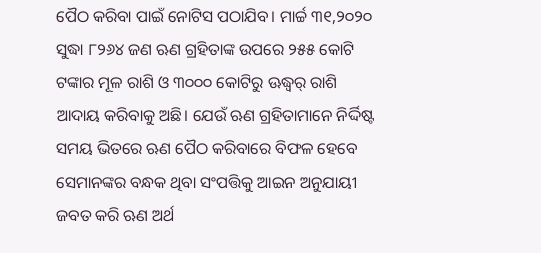ପୈଠ କରିବା ପାଇଁ ନୋଟିସ ପଠାଯିବ। ମାର୍ଚ୍ଚ ୩୧,୨୦୨୦ ସୁଦ୍ଧା ୮୨୬୪ ଜଣ ଋଣ ଗ୍ରହିତାଙ୍କ ଉପରେ ୨୫୫ କୋଟି ଟଙ୍କାର ମୂଳ ରାଶି ଓ ୩୦୦୦ କୋଟିରୁ ଊଦ୍ଧ୍ୱର୍ ରାଶି ଆଦାୟ କରିବାକୁ ଅଛି। ଯେଉଁ ଋଣ ଗ୍ରହିତାମାନେ ନିର୍ଦ୍ଦିଷ୍ଟ ସମୟ ଭିତରେ ଋଣ ପୈଠ କରିବାରେ ବିଫଳ ହେବେ ସେମାନଙ୍କର ବନ୍ଧକ ଥିବା ସଂପତ୍ତିକୁ ଆଇନ ଅନୁଯାୟୀ ଜବତ କରି ଋଣ ଅର୍ଥ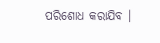ପରିଶୋଧ କରାଯିବ ।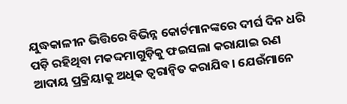ଯୁଦ୍ଧକାଳୀନ ଭିତ୍ତିରେ ବିଭିନ୍ନ କୋର୍ଟମାନଙ୍କରେ ଦୀର୍ଘ ଦିନ ଧରି ପଡ଼ି ରହିଥିବା ମକଦ୍ଦମାଗୁଡ଼ିକୁ ଫଇସଲା କରାଯାଇ ଋଣ ଆଦାୟ ପ୍ରକ୍ରିୟାକୁ ଅଧିକ ତ୍ୱରାନ୍ୱିତ କରାଯିବ। ଯେଉଁମାନେ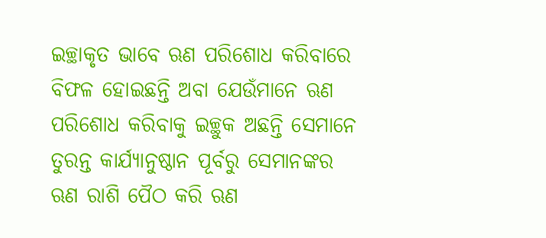ଇଚ୍ଛାକୃତ ଭାବେ ଋଣ ପରିଶୋଧ କରିବାରେ ବିଫଳ ହୋଇଛନ୍ତି ଅବା ଯେଉଁମାନେ ଋଣ ପରିଶୋଧ କରିବାକୁ ଇଚ୍ଛୁକ ଅଛନ୍ତି ସେମାନେ ତୁରନ୍ତ କାର୍ଯ୍ୟାନୁଷ୍ଠାନ ପୂର୍ବରୁ ସେମାନଙ୍କର ଋଣ ରାଶି ପୈଠ କରି ଋଣ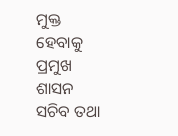ମୁକ୍ତ ହେବାକୁ ପ୍ରମୁଖ ଶାସନ ସଚିବ ତଥା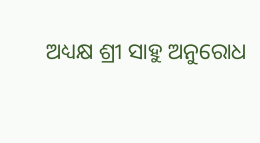ଅଧ୍ୟକ୍ଷ ଶ୍ରୀ ସାହୁ ଅନୁରୋଧ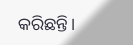କରିଛନ୍ତି।